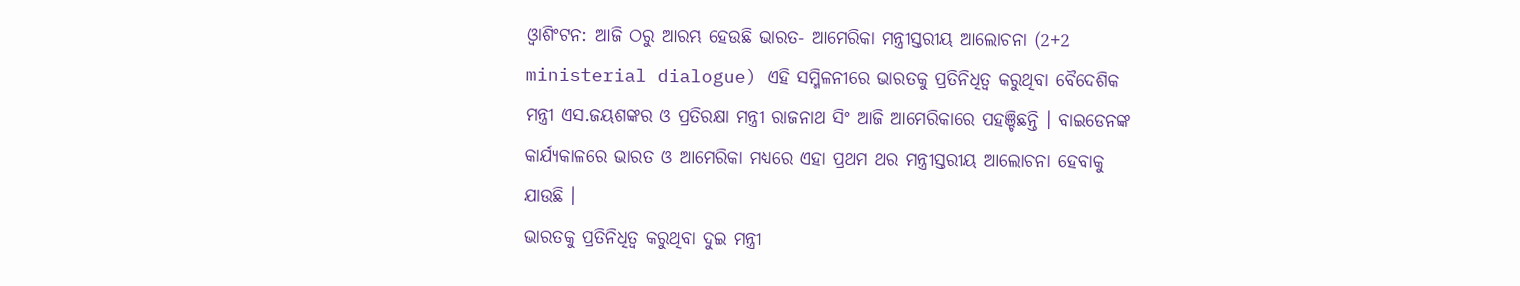ଓ୍ବାଶିଂଟନ: ଆଜି ଠରୁ ଆରମ୍ଭ ହେଉଛି ଭାରତ- ଆମେରିକା ମନ୍ତ୍ରୀସ୍ତରୀୟ ଆଲୋଚନା (2+2 ministerial dialogue) ଏହି ସମ୍ମିଳନୀରେ ଭାରତକୁ ପ୍ରତିନିଧିତ୍ବ କରୁଥିବା ବୈଦେଶିକ ମନ୍ତ୍ରୀ ଏସ.ଜୟଶଙ୍କର ଓ ପ୍ରତିରକ୍ଷା ମନ୍ତ୍ରୀ ରାଜନାଥ ସିଂ ଆଜି ଆମେରିକାରେ ପହଞ୍ଚିଛନ୍ତି । ବାଇଡେନଙ୍କ କାର୍ଯ୍ୟକାଳରେ ଭାରତ ଓ ଆମେରିକା ମଧ୍ୟରେ ଏହା ପ୍ରଥମ ଥର ମନ୍ତ୍ରୀସ୍ତରୀୟ ଆଲୋଚନା ହେବାକୁ ଯାଉଛି ।
ଭାରତକୁ ପ୍ରତିନିଧିତ୍ବ କରୁଥିବା ଦୁଇ ମନ୍ତ୍ରୀ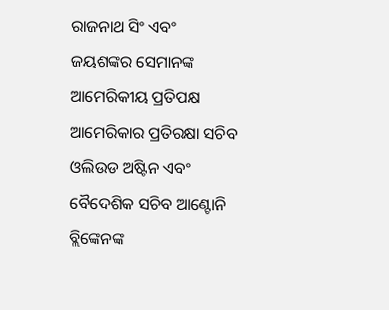ରାଜନାଥ ସିଂ ଏବଂ ଜୟଶଙ୍କର ସେମାନଙ୍କ ଆମେରିକୀୟ ପ୍ରତିପକ୍ଷ ଆମେରିକାର ପ୍ରତିରକ୍ଷା ସଚିବ ଓଲିଉଡ ଅଷ୍ଟିନ ଏବଂ ବୈଦେଶିକ ସଚିବ ଆଣ୍ଟୋନି ବ୍ଲିଙ୍କେନଙ୍କ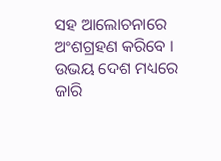ସହ ଆଲୋଚନାରେ ଅଂଶଗ୍ରହଣ କରିବେ । ଉଭୟ ଦେଶ ମଧ୍ୟରେ ଜାରି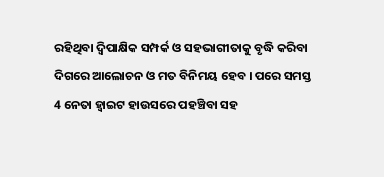ରହିଥିବା ଦ୍ବିପାକ୍ଷିକ ସମ୍ପର୍କ ଓ ସହଭାଗୀତାକୁ ବୃଦ୍ଧି କରିବା ଦିଗରେ ଆଲୋଚନ ଓ ମତ ବିନିମୟ ହେବ । ପରେ ସମସ୍ତ 4 ନେତା ହ୍ବାଇଟ ହାଉସରେ ପହଞ୍ଚିବା ସହ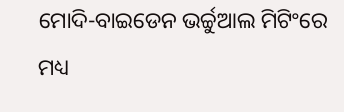ମୋଦି-ବାଇଡେନ ଭର୍ଚ୍ଚୁଆଲ ମିଟିଂରେ ମଧ୍ୟ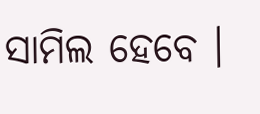ସାମିଲ ହେବେ ।